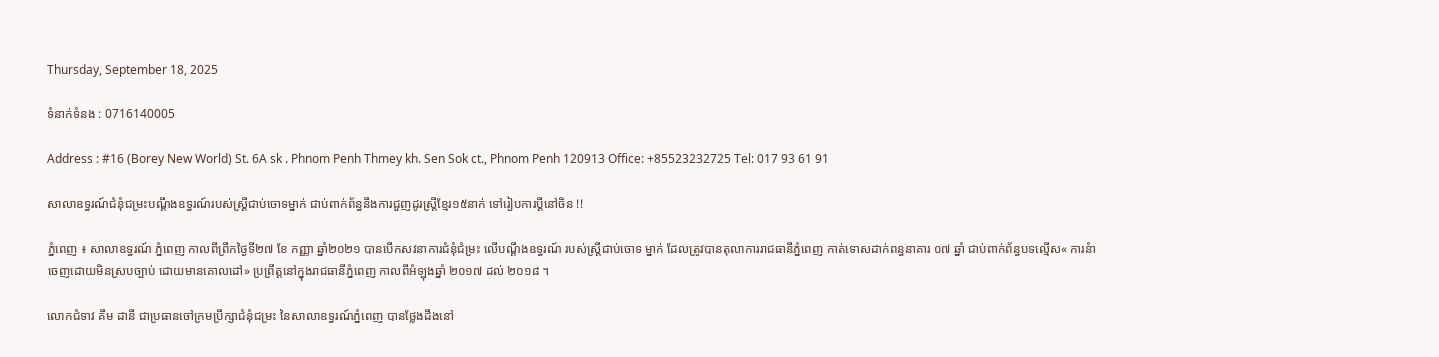Thursday, September 18, 2025

ទំនាក់ទំនង : 0716140005

Address : #16 (Borey New World) St. 6A sk . Phnom Penh Thmey kh. Sen Sok ct., Phnom Penh 120913 Office: +85523232725 Tel: 017 93 61 91

សាលាឧទ្ធរណ៍ជំនុំជម្រះបណ្តឹងឧទ្ធរណ៍របស់ស្ត្រីជាប់ចោទម្នាក់ ជាប់ពាក់ព័ន្ធនឹងការជួញដូរស្រ្តីខ្មែរ១៥នាក់ ទៅរៀបការប្តីនៅចិន !!

ភ្នំពេញ ៖ សាលាឧទ្ធរណ៍ ភ្នំពេញ កាលពីព្រឹកថ្ងៃទី២៧ ខែ កញ្ញា ឆ្នាំ២០២១ បានបើកសវនាការជំនុំជំម្រះ លើបណ្ដឹងឧទ្ធរណ៍ របស់ស្ត្រីជាប់ចោទ ម្នាក់ ដែលត្រូវបានតុលាការរាជធានីភ្នំពេញ កាត់ទោសដាក់ពន្ធនាគារ ០៧ ឆ្នាំ ជាប់ពាក់ព័ន្ធបទល្មើស« ការនំាចេញដោយមិនស្របច្បាប់ ដោយមានគោលដៅ» ប្រព្រឹត្តនៅក្នុងរាជធានីភ្នំពេញ កាលពីអំឡុងឆ្នាំ ២០១៧ ដល់ ២០១៨ ។

លោកជំទាវ គឹម ដានី ជាប្រធានចៅក្រមប្រឹក្សាជំនុំជម្រះ នៃសាលាឧទ្ធរណ៍ភ្នំពេញ បានថែ្លងដឹងនៅ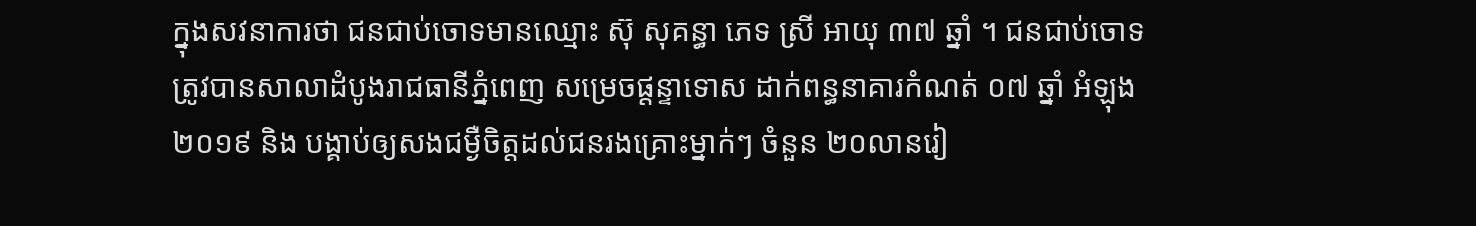ក្នុងសវនាការថា ជនជាប់ចោទមានឈ្មោះ ស៊ុ សុគន្ធា ភេទ ស្រី អាយុ ៣៧ ឆ្នាំ ។ ជនជាប់ចោទ ត្រូវបានសាលាដំបូងរាជធានីភ្នំពេញ សម្រេចផ្តន្ទាទោស ដាក់ពន្ធនាគារកំណត់ ០៧ ឆ្នាំ អំឡុង ២០១៩ និង បង្គាប់ឲ្យសងជម្ងឺចិត្តដល់ជនរងគ្រោះម្នាក់ៗ ចំនួន ២០លានរៀ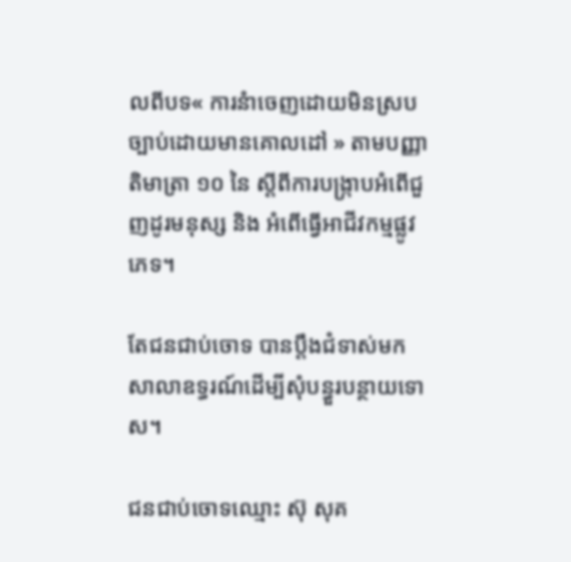លពីបទ« ការនំាចេញដោយមិនស្របច្បាប់ដោយមានគោលដៅ » តាមបញ្ញាតិមាត្រា ១០ នៃ ស្តីពីការបង្ក្រាបអំពើជួញដូរមនុស្ស និង អំពើធ្វើអាជីវកម្មផ្លូវភេទ។

តែជនជាប់ចោទ បានប្តឹងជំទាស់មកសាលាឧទ្ធរណ៍ដើម្បីសុំបន្ធួរបន្ថាយទោស។

ជនជាប់ចោទឈ្មោះ ស៊ុ សុគ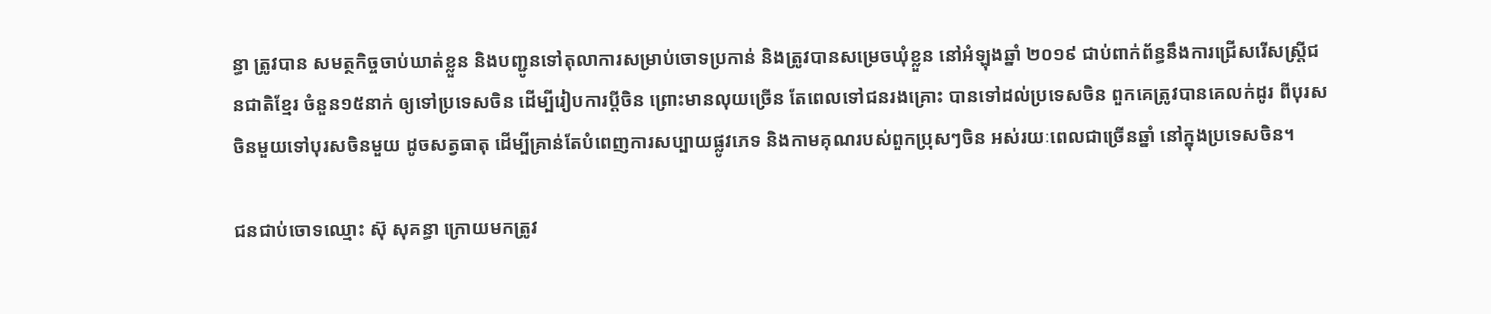ន្ធា ត្រូវបាន សមត្ថកិច្ចចាប់ឃាត់ខ្លួន និងបញ្ជូនទៅតុលាការសម្រាប់ចោទប្រកាន់ និងត្រូវបានសម្រេចឃុំខ្លួន នៅអំឡុងឆ្នាំ ២០១៩ ជាប់ពាក់ព័ន្ធនឹងការជ្រើសរើសស្រ្ដីជនជាតិខ្មែរ ចំនួន១៥នាក់ ឲ្យទៅប្រទេសចិន ដើម្បីរៀបការប្ដីចិន ព្រោះមានលុយច្រើន តែពេលទៅជនរងគ្រោះ បានទៅដល់ប្រទេសចិន ពួកគេត្រូវបានគេលក់ដូរ ពីបុរសចិនមួយទៅបុរសចិនមួយ ដូចសត្វធាតុ ដើម្បីគ្រាន់តែបំពេញការសប្បាយផ្លូវភេទ និងកាមគុណរបស់ពួកប្រុសៗចិន អស់រយៈពេលជាច្រើនឆ្នាំ នៅក្នុងប្រទេសចិន។

ជនជាប់ចោទឈ្មោះ ស៊ុ សុគន្ធា ក្រោយមកត្រូវ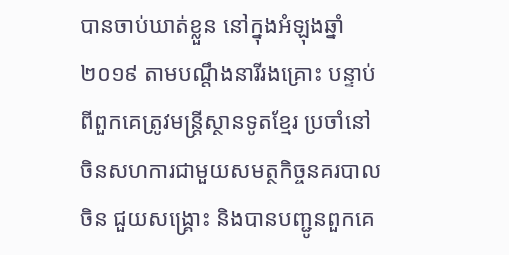បានចាប់ឃាត់ខ្លួន នៅក្នុងអំឡុងឆ្នាំ ២០១៩ តាមបណ្តឹងនារីរងគ្រោះ បន្ទាប់ពីពួកគេត្រូវមន្ត្រីស្ថានទូតខ្មែរ ប្រចាំនៅចិនសហការជាមួយសមត្ថកិច្ចនគរបាលចិន ជួយសង្គ្រោះ និងបានបញ្ជូនពួកគេ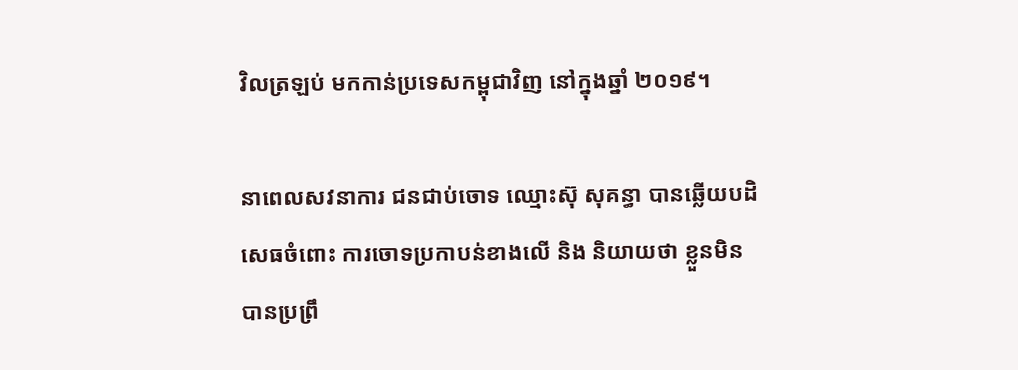វិលត្រឡប់ មកកាន់ប្រទេសកម្ពុជាវិញ នៅក្នុងឆ្នាំ ២០១៩។

នាពេលសវនាការ ជនជាប់ចោទ ឈ្មោះស៊ុ សុគន្ធា បានឆ្លើយបដិសេធចំពោះ ការចោទប្រកាបន់ខាងលើ និង និយាយថា ខ្លួនមិនបានប្រព្រឹ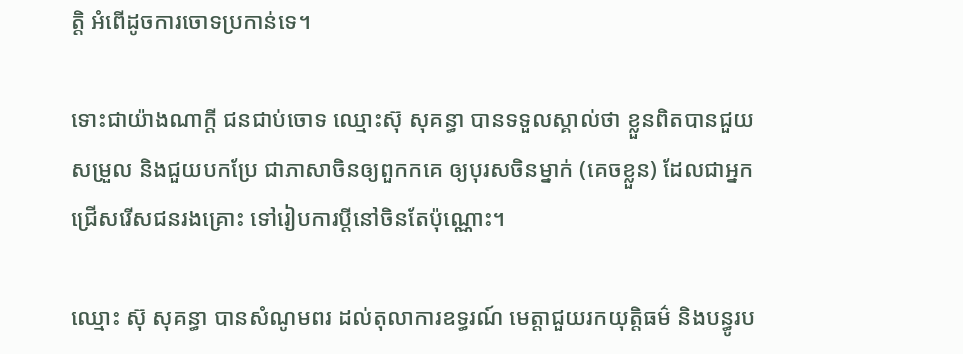ត្តិ អំពើដូចការចោទប្រកាន់ទេ។

ទោះជាយ៉ាងណាក្តី ជនជាប់ចោទ ឈ្មោះស៊ុ សុគន្ធា បានទទួលស្គាល់ថា ខ្លួនពិតបានជួយសម្រួល និងជួយបកប្រែ ជាភាសាចិនឲ្យពួកកគេ ឲ្យបុរសចិនម្នាក់ (គេចខ្លួន) ដែលជាអ្នកជ្រើសរើសជនរងគ្រោះ ទៅរៀបការប្តីនៅចិនតែប៉ុណ្ណោះ។

ឈ្មោះ ស៊ុ សុគន្ធា បានសំណូមពរ ដល់តុលាការឧទ្ធរណ៍ មេត្តាជួយរកយុត្ដិធម៌ និងបន្ធូរប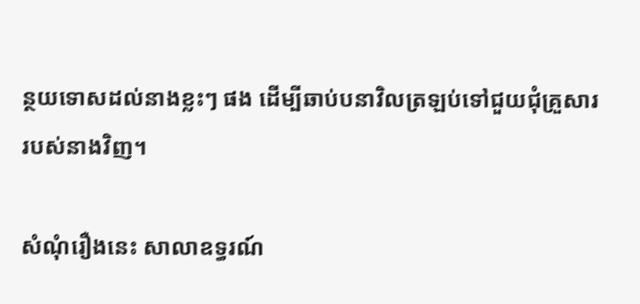ន្ថយទោសដល់នាងខ្លះៗ ផង ដើម្បីឆាប់បនាវិលត្រឡប់ទៅជួយជុំគ្រួសាររបស់នាងវិញ។

សំណុំរឿងនេះ សាលាឧទ្ធរណ៍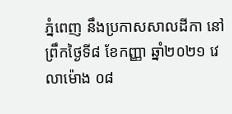ភ្នំពេញ នឹងប្រកាសសាលដីកា នៅព្រឹកថ្ងៃទី៨ ខែកញ្ញា ឆ្នាំ២០២១ វេលាម៉ោង ០៨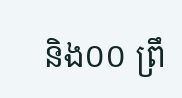និង០០ ព្រឹ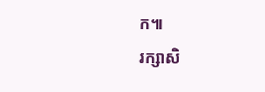ក៕
រក្សាសិ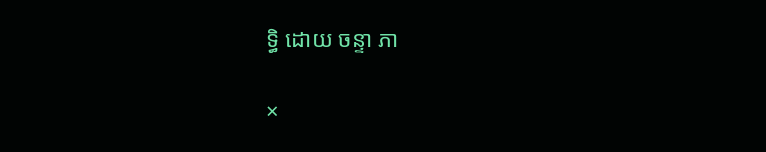ទ្ធិ ដោយ ចន្ទា ភា

×